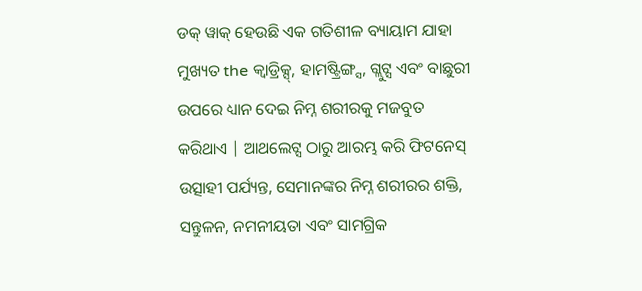ଡକ୍ ୱାକ୍ ହେଉଛି ଏକ ଗତିଶୀଳ ବ୍ୟାୟାମ ଯାହା ମୁଖ୍ୟତ the କ୍ୱାଡ୍ରିକ୍ସ୍, ହାମଷ୍ଟ୍ରିଙ୍ଗ୍ସ, ଗ୍ଲୁଟ୍ସ ଏବଂ ବାଛୁରୀ ଉପରେ ଧ୍ୟାନ ଦେଇ ନିମ୍ନ ଶରୀରକୁ ମଜବୁତ କରିଥାଏ | ଆଥଲେଟ୍ସ ଠାରୁ ଆରମ୍ଭ କରି ଫିଟନେସ୍ ଉତ୍ସାହୀ ପର୍ଯ୍ୟନ୍ତ, ସେମାନଙ୍କର ନିମ୍ନ ଶରୀରର ଶକ୍ତି, ସନ୍ତୁଳନ, ନମନୀୟତା ଏବଂ ସାମଗ୍ରିକ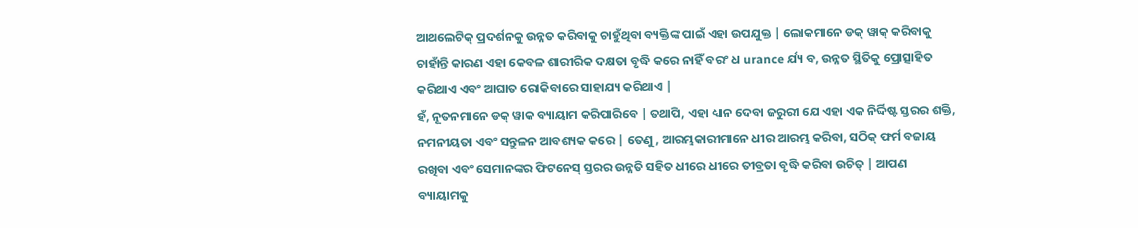ଆଥଲେଟିକ୍ ପ୍ରଦର୍ଶନକୁ ଉନ୍ନତ କରିବାକୁ ଚାହୁଁଥିବା ବ୍ୟକ୍ତିଙ୍କ ପାଇଁ ଏହା ଉପଯୁକ୍ତ | ଲୋକମାନେ ଡକ୍ ୱାକ୍ କରିବାକୁ ଚାହାଁନ୍ତି କାରଣ ଏହା କେବଳ ଶାରୀରିକ ଦକ୍ଷତା ବୃଦ୍ଧି କରେ ନାହିଁ ବରଂ ଧ urance ର୍ଯ୍ୟ ବ, ଉନ୍ନତ ସ୍ଥିତିକୁ ପ୍ରୋତ୍ସାହିତ କରିଥାଏ ଏବଂ ଆଘାତ ରୋକିବାରେ ସାହାଯ୍ୟ କରିଥାଏ |
ହଁ, ନୂତନମାନେ ଡକ୍ ୱାକ ବ୍ୟାୟାମ କରିପାରିବେ | ତଥାପି, ଏହା ଧ୍ୟାନ ଦେବା ଜରୁରୀ ଯେ ଏହା ଏକ ନିର୍ଦ୍ଦିଷ୍ଟ ସ୍ତରର ଶକ୍ତି, ନମନୀୟତା ଏବଂ ସନ୍ତୁଳନ ଆବଶ୍ୟକ କରେ | ତେଣୁ, ଆରମ୍ଭକାରୀମାନେ ଧୀର ଆରମ୍ଭ କରିବା, ସଠିକ୍ ଫର୍ମ ବଜାୟ ରଖିବା ଏବଂ ସେମାନଙ୍କର ଫିଟନେସ୍ ସ୍ତରର ଉନ୍ନତି ସହିତ ଧୀରେ ଧୀରେ ତୀବ୍ରତା ବୃଦ୍ଧି କରିବା ଉଚିତ୍ | ଆପଣ ବ୍ୟାୟାମକୁ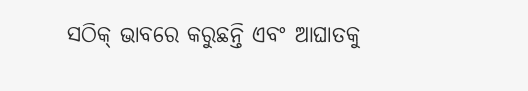ସଠିକ୍ ଭାବରେ କରୁଛନ୍ତି ଏବଂ ଆଘାତକୁ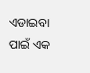ଏଡାଇବା ପାଇଁ ଏକ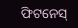ଫିଟନେସ୍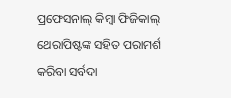ପ୍ରଫେସନାଲ୍ କିମ୍ବା ଫିଜିକାଲ୍ ଥେରାପିଷ୍ଟଙ୍କ ସହିତ ପରାମର୍ଶ କରିବା ସର୍ବଦା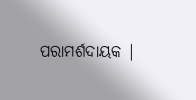ପରାମର୍ଶଦାୟକ |